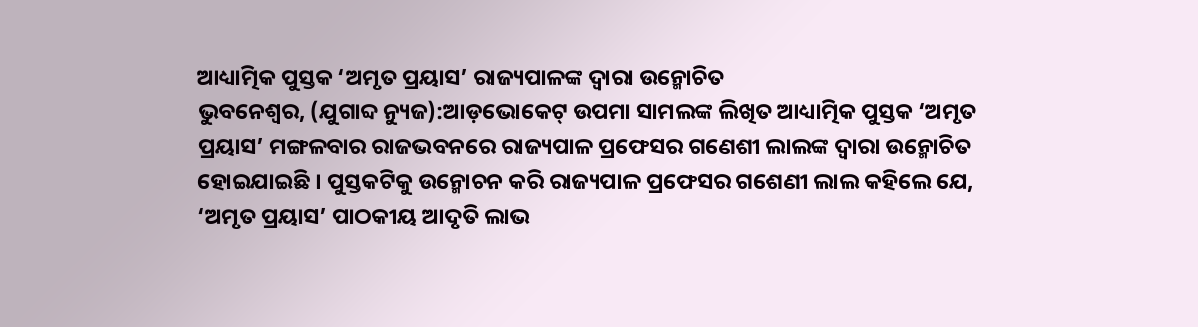ଆଧ୍ୟାତ୍ମିକ ପୁସ୍ତକ ‘ଅମୃତ ପ୍ରୟାସ’ ରାଜ୍ୟପାଳଙ୍କ ଦ୍ୱାରା ଉନ୍ମୋଚିତ
ଭୁବନେଶ୍ୱର, (ଯୁଗାବ୍ଦ ନ୍ୟୁଜ):ଆଡ଼ଭୋକେଟ୍ ଉପମା ସାମଲଙ୍କ ଲିଖିତ ଆଧ୍ୟାତ୍ମିକ ପୁସ୍ତକ ‘ଅମୃତ ପ୍ରୟାସ’ ମଙ୍ଗଳବାର ରାଜଭବନରେ ରାଜ୍ୟପାଳ ପ୍ରଫେସର ଗଣେଶୀ ଲାଲଙ୍କ ଦ୍ୱାରା ଉନ୍ମୋଚିତ ହୋଇଯାଇଛି । ପୁସ୍ତକଟିକୁ ଉନ୍ମୋଚନ କରି ରାଜ୍ୟପାଳ ପ୍ରଫେସର ଗଶେଣୀ ଲାଲ କହିଲେ ଯେ, ‘ଅମୃତ ପ୍ରୟାସ’ ପାଠକୀୟ ଆଦୃତି ଲାଭ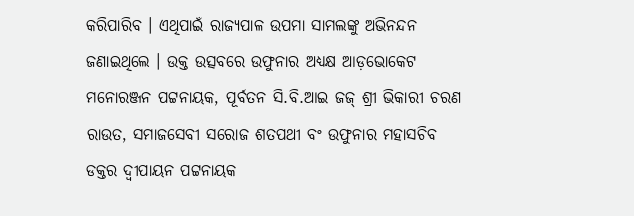କରିପାରିବ । ଏଥିପାଇଁ ରାଜ୍ୟପାଳ ଉପମା ସାମଲଙ୍କୁ ଅଭିନନ୍ଦନ ଜଣାଇଥିଲେ । ଉକ୍ତ ଉତ୍ସବରେ ଉଫୁନାର ଅଧ୍ୟକ୍ଷ ଆଡ଼ଭୋକେଟ ମନୋରଞ୍ଜନ ପଟ୍ଟନାୟକ, ପୂର୍ବତନ ସି.ବି.ଆଇ ଜଜ୍ ଶ୍ରୀ ଭିକାରୀ ଚରଣ ରାଉତ, ସମାଜସେବୀ ସରୋଜ ଶତପଥୀ ବଂ ଉଫୁନାର ମହାସଚିବ ଡକ୍ତର ଦ୍ୱୀପାୟନ ପଟ୍ଟନାୟକ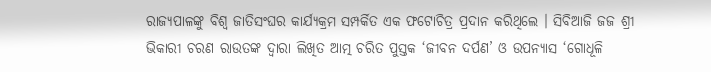ରାଜ୍ୟପାଳଙ୍କୁ ବିଶ୍ୱ ଜାତିସଂଘର କାର୍ଯ୍ୟକ୍ରମ ସମ୍ପର୍କିତ ଏକ ଫଟୋଚିତ୍ର ପ୍ରଦାନ କରିଥିଲେ । ସିବିଆଜି ଜଜ ଶ୍ରୀ ଭିକାରୀ ଚରଣ ରାଉତଙ୍କ ଦ୍ୱାରା ଲିଖିତ ଆତ୍ମ ଚରିତ ପୁସ୍ତକ ‘ଜୀବନ ଦର୍ପଣ’ ଓ ଉପନ୍ୟାସ ‘ଗୋଧୂଳି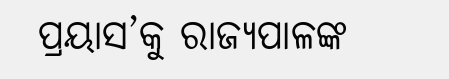ପ୍ରୟାସ’କୁ ରାଜ୍ୟପାଳଙ୍କ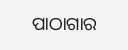ପାଠାଗାର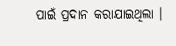ପାଇଁ ପ୍ରଦାନ କରାଯାଇଥିଲା ।